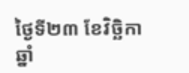ថ្ងៃទី២៣ ខែវិច្ឆិកា ឆ្នាំ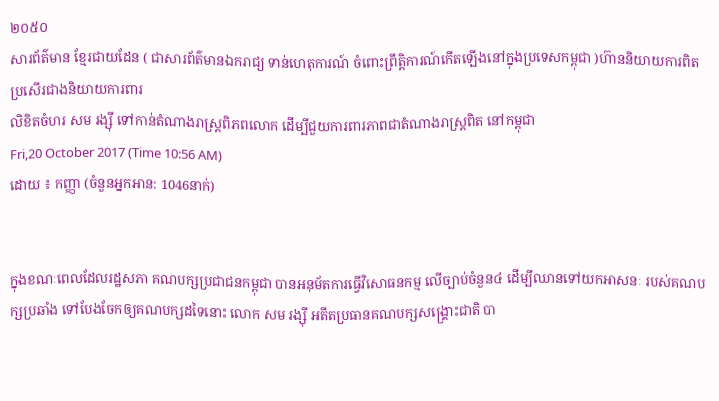២០៥០
សារព័ត៌មាន ខ្មែរជាយដែន ( ជាសារព័ត៌មានឯករាជ្យ ទាន់ហេតុការណ៍ ចំពោះព្រឹត្តិការណ៍កើតឡើងនៅក្នុងប្រទេសកម្ពុជា )ហ៊ាននិយាយការពិត ប្រសើរជាងនិយាយការពារ
លិខិតចំហរ សម រង្ស៊ី ទៅកាន់តំណាងរាស្ត្រពិភពលោក ដើម្បីជួយការពារភាពជាតំណាងរាស្ត្រពិត នៅកម្ពុជា
Fri,20 October 2017 (Time 10:56 AM)
ដោយ ៖ កញ្ញា (ចំនួនអ្នកអាន: 1046នាក់)


ក្នុងខណៈពេលដែលរដ្ឋសភា គណបក្សប្រជាជនកម្ពុជា បានអនុម័តការធ្វើវិសោធនកម្ម លើច្បាប់ចំនួន៤ ដើម្បីឈានទៅយកអាសនៈ របស់គណបក្សប្រឆាំង ទៅបែងចែកឲ្យគណបក្សដទៃនោះ លោក សម រង្ស៊ី អតីតប្រធានគណបក្សសង្គ្រោះជាតិ បា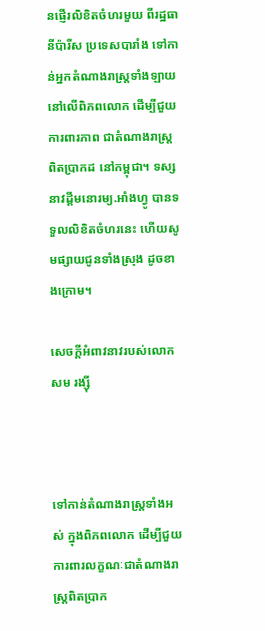នផ្ញើរលិខិតចំហរមួយ ពីរដ្ឋធានីប៉ារីស ប្រទេសបារាំង ទៅកាន់អ្នកតំណាងរាស្ត្រទាំងឡាយ នៅលើពិភពលោក ដើម្បីជួយការពារភាព ជាតំណាងរាស្ត្រពិតប្រាកដ នៅកម្ពុជា។ ទស្សនាវដ្ដីមនោរម្យ.អាំងហ្វូ បានទទួលលិខិតចំហរនេះ ហើយសូមផ្សាយជូនទាំងស្រុង ដូចខាងក្រោម។

សេចក្តីអំពាវនាវរបស់លោក សម រង្ស៊ី



ទៅកាន់តំណាងរាស្ត្រទាំងអស់ ក្នុងពិភពលោក ដើម្បីជួយការពារលក្ខណៈជាតំណាងរាស្ត្រពិតប្រាក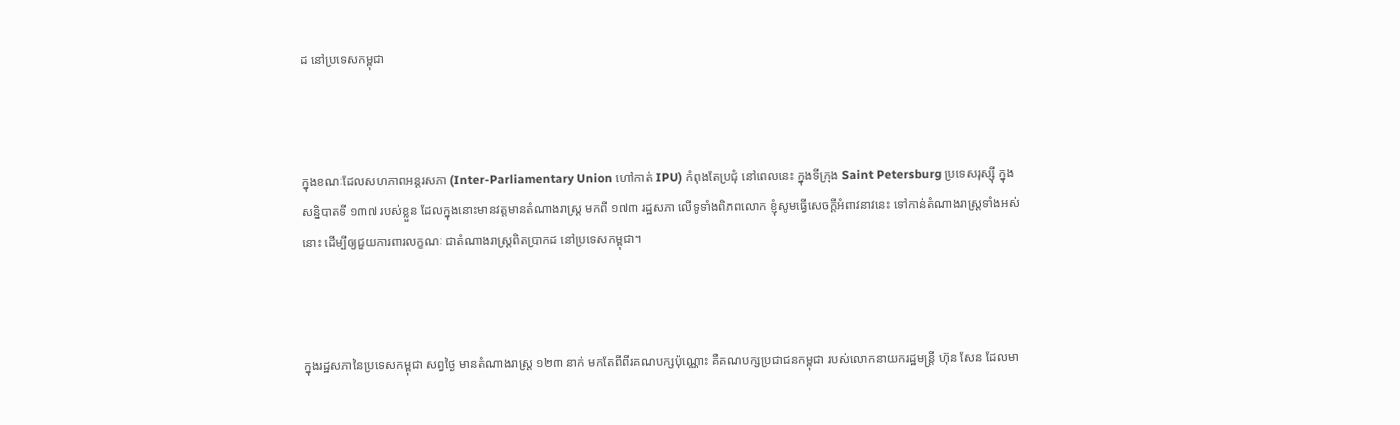ដ នៅប្រទេសកម្ពុជា



ក្នុងខណៈដែលសហភាពអន្តរសភា (Inter-Parliamentary Union ហៅកាត់ IPU) កំពុងតែប្រជុំ នៅពេលនេះ ក្នុងទីក្រុង Saint Petersburg ប្រទេសរុស្ស៊ី ក្នុងសន្និបាតទី ១៣៧ របស់ខ្លួន ដែលក្នុងនោះមានវត្តមានតំណាងរាស្ត្រ មកពី ១៧៣ រដ្ឋសភា លើទូទាំងពិភពលោក ខ្ញុំសូមធ្វើសេចក្តីអំពាវនាវនេះ ទៅកាន់តំណាងរាស្ត្រទាំងអស់នោះ ដើម្បីឲ្យជួយការពារលក្ខណៈ ជាតំណាងរាស្ត្រពិតប្រាកដ នៅប្រទេសកម្ពុជា។



ក្នុងរដ្ឋសភានៃប្រទេសកម្ពុជា សព្វថ្ងៃ មានតំណាងរាស្ត្រ ១២៣ នាក់ មកតែពីពីរគណបក្សប៉ុណ្ណោះ គឺគណបក្សប្រជាជនកម្ពុជា របស់លោកនាយករដ្ឋមន្ត្រី ហ៊ុន សែន ដែលមា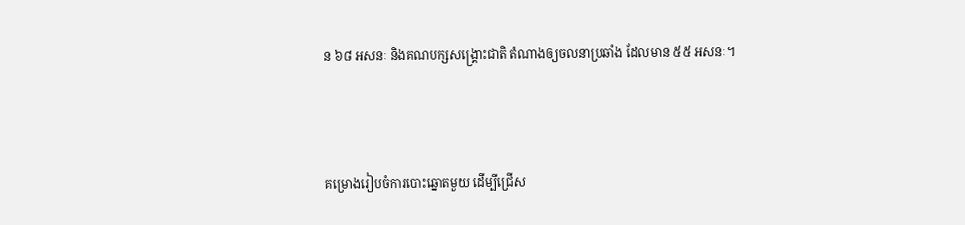ន ៦៨ អសនៈ និងគណបក្សសង្គ្រោះជាតិ តំណាងឲ្យចលនាប្រឆាំង ដែលមាន ៥៥ អសនៈ។



គម្រោងរៀបចំការបោះឆ្នោតមួយ ដើម្បីជ្រើស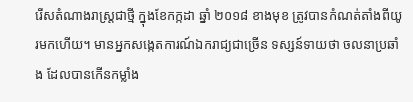រើសតំណាងរាស្ត្រជាថ្មី ក្នុងខែកក្កដា ឆ្នាំ ២០១៨ ខាងមុខ ត្រូវបានកំណត់តាំងពីយូរមកហើយ។ មានអ្នកសង្កេតការណ៍ឯករាជ្យជាច្រើន ទស្សន៍ទាយថា ចលនាប្រឆាំង ដែលបានកើនកម្លាំង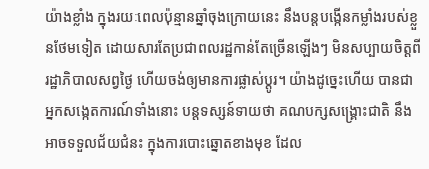យ៉ាងខ្លាំង ក្នុងរយៈពេលប៉ុន្មានឆ្នាំចុងក្រោយនេះ នឹងបន្តបង្កើនកម្លាំងរបស់ខ្លួនថែមទៀត ដោយសារតែប្រជាពលរដ្ឋកាន់តែច្រើនឡើងៗ មិនសប្បាយចិត្តពីរដ្ឋាភិបាលសព្វថ្ងៃ ហើយចង់ឲ្យមានការផ្លាស់ប្តូរ។ យ៉ាងដូច្នេះហើយ បានជាអ្នកសង្កេតការណ៍ទាំងនោះ បន្តទស្សន៍ទាយថា គណបក្សសង្គ្រោះជាតិ នឹងអាចទទួលជ័យជំនះ ក្នុងការបោះឆ្នោតខាងមុខ ដែល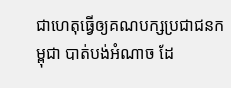ជាហេតុធ្វើឲ្យគណបក្សប្រជាជនកម្ពុជា បាត់បង់អំណាច ដែ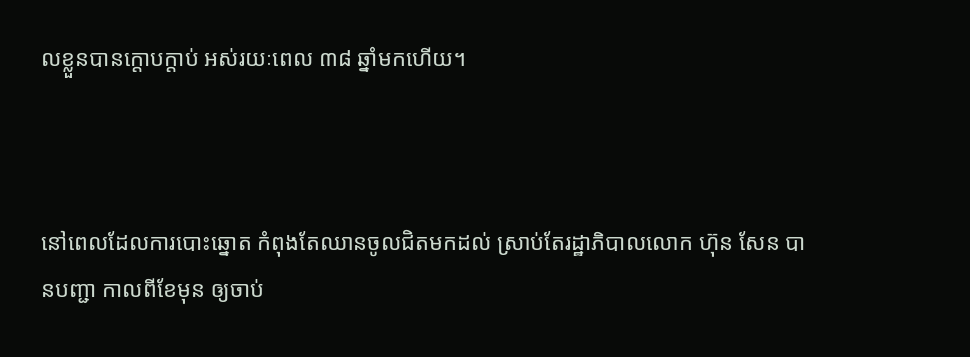លខ្លួនបានក្តោបក្តាប់ អស់រយៈពេល ៣៨ ឆ្នាំមកហើយ។



នៅពេលដែលការបោះឆ្នោត កំពុងតែឈានចូលជិតមកដល់ ស្រាប់តែរដ្ឋាភិបាលលោក ហ៊ុន សែន បានបញ្ជា កាលពីខែមុន ឲ្យចាប់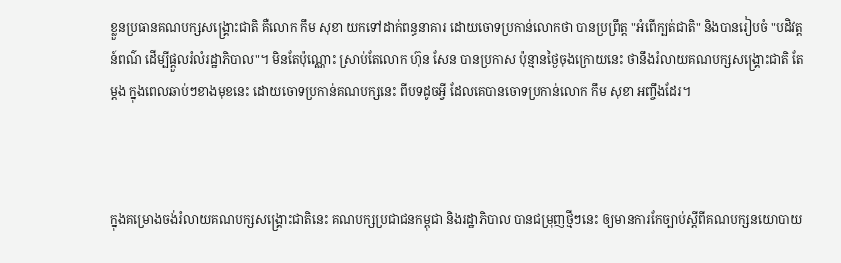ខ្លួនប្រធានគណបក្សសង្គ្រោះជាតិ គឺលោក កឹម សុខា យកទៅដាក់ពន្ធនាគារ ដោយចោទប្រកាន់លោកថា បានប្រព្រឹត្ត "អំពើក្បត់ជាតិ" និងបានរៀបចំ "បដិវត្តន៍ពណ៌ ដើម្បីផ្តួលរំលំរដ្ឋាភិបាល"។ មិនតែប៉ុណ្ណោះ ស្រាប់តែលោក ហ៊ុន សែន បានប្រកាស ប៉ុន្មានថ្ងៃចុងក្រោយនេះ ថានឹងរំលាយគណបក្សសង្គ្រោះជាតិ តែម្តង ក្នុងពេលឆាប់ៗខាងមុខនេះ ដោយចោទប្រកាន់គណបក្សនេះ ពីបទដូចអ្វី ដែលគេបានចោទប្រកាន់លោក កឹម សុខា អញ្ចឹងដែរ។



ក្នុងគម្រោងចង់រំលាយគណបក្សសង្គ្រោះជាតិនេះ គណបក្សប្រជាជនកម្ពុជា និងរដ្ឋាភិបាល បានជម្រុញថ្មីៗនេះ ឲ្យមានការកែច្បាប់ស្តីពីគណបក្សនយោបាយ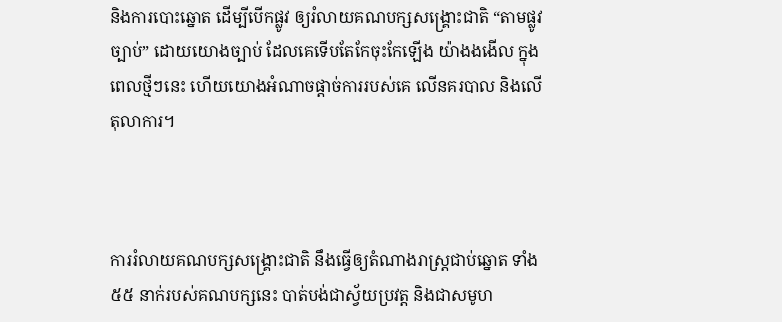និងការបោះឆ្នោត ដើម្បីបើកផ្លូវ ឲ្យរំលាយគណបក្សសង្គ្រោះជាតិ “តាមផ្លូវច្បាប់” ដោយយោងច្បាប់ ដែលគេទើបតែកែចុះកែឡើង យ៉ាងងងើល ក្នុងពេលថ្មីៗនេះ ហើយយោងអំណាចផ្តាច់ការរបស់គេ លើនគរបាល និងលើតុលាការ។



ការរំលាយគណបក្សសង្គ្រោះជាតិ នឹងធ្វើឲ្យតំណាងរាស្ត្រជាប់ឆ្នោត ទាំង ៥៥ នាក់របស់គណបក្សនេះ បាត់បង់ជាស្វ័យប្រវត្ត និងជាសមូហ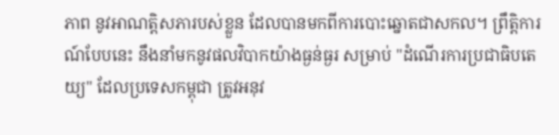ភាព នូវអាណត្តិសភារបស់ខ្លួន ដែលបានមកពីការបោះឆ្នោតជាសកល។ ព្រឹត្តិការណ៍បែបនេះ នឹងនាំមកនូវផលវិបាកយ៉ាងធ្ងន់ធ្ងរ សម្រាប់ "ដំណើរការប្រជាធិបតេយ្យ" ដែលប្រទេសកម្ពុជា ត្រូវអនុវ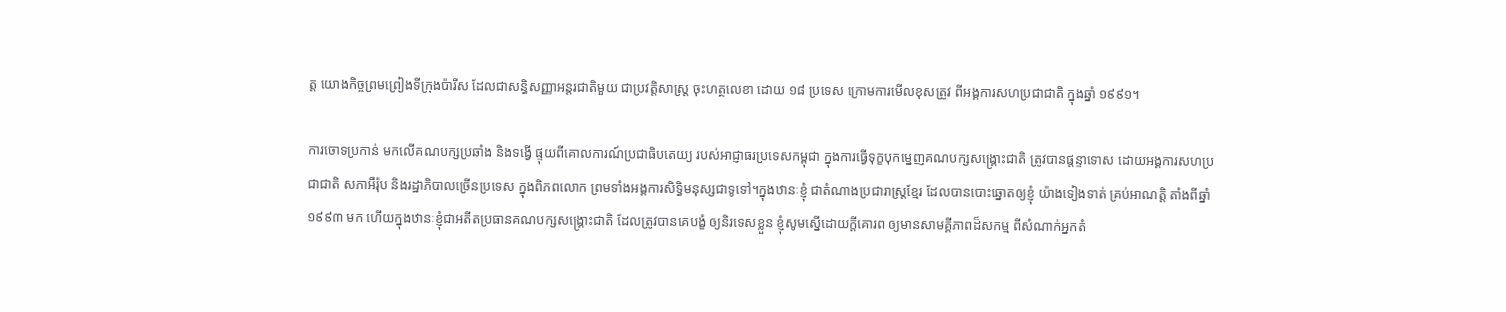ត្ត យោងកិច្ចព្រមព្រៀងទីក្រុងប៉ារីស ដែលជាសន្ធិសញ្ញាអន្តរជាតិមួយ ជាប្រវត្តិសាស្ត្រ ចុះហត្ថលេខា ដោយ ១៨ ប្រទេស ក្រោមការមើលខុសត្រូវ ពីអង្គការសហប្រជាជាតិ ក្នុងឆ្នាំ ១៩៩១។

ការចោទប្រកាន់ មកលើគណបក្សប្រឆាំង និងទង្វើ ផ្ទុយពីគោលការណ៍ប្រជាធិបតេយ្យ របស់អាជ្ញាធរប្រទេសកម្ពុជា ក្នុងការធ្វើទុក្ខបុកម្នេញគណបក្សសង្គ្រោះជាតិ ត្រូវបានផ្តន្ទាទោស ដោយអង្គការសហប្រជាជាតិ សភាអឺរ៉ុប និងរដ្ឋាភិបាលច្រើនប្រទេស ក្នុងពិភពលោក ព្រមទាំងអង្គការសិទ្ធិមនុស្សជាទូទៅ។ក្នុងឋានៈខ្ញុំ ជាតំណាងប្រជារាស្ត្រខ្មែរ ដែលបានបោះឆ្នោតឲ្យខ្ញុំ យ៉ាងទៀងទាត់ គ្រប់អាណត្តិ តាំងពីឆ្នាំ១៩៩៣ មក ហើយក្នុងឋានៈខ្ញុំជាអតីតប្រធានគណបក្សសង្គ្រោះជាតិ ដែលត្រូវបានគេបង្ខំ ឲ្យនិរទេសខ្លួន ខ្ញុំសូមស្នើដោយក្តីគោរព ឲ្យមានសាមគ្គីភាពដ៏សកម្ម ពីសំណាក់អ្នកតំ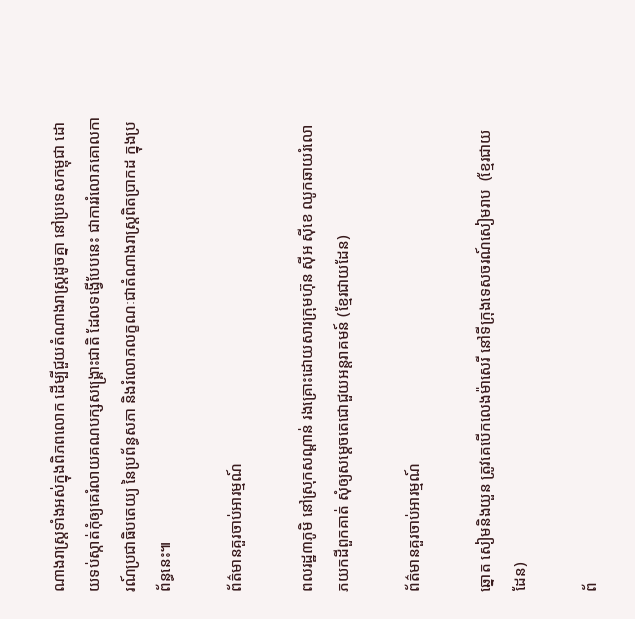ណាងរាស្ត្រទាំងអស់ក្នុងពិភពលោក ដើម្បីជួយតំណាងរាស្ត្រដូចគ្នា នៅប្រទេសកម្ពុជា ដោយទប់ស្កាត់កុំឲ្យគេរំលាយគណបក្សសង្គ្រោះជាតិ ដែលទង្វើបែបនេះ ជាការរំលោភគោលការណ៍ប្រជាធិបតេយ្យ នៃប្រព័ន្ធសភា និងរំលោភលក្ខណៈជាតំណាងរាស្ត្រពិតប្រាកដ ក្នុងប្រព័ន្ធនេះ៕

ព័ត៌មានគួរចាប់អារម្មណ៍

ពលរដ្ឋ៣ភូមិ នៅស្រុកសណ្ដាន់ រងគ្រោះដោយសារក្រុមហ៊ុន ស៊ីអ ស៊ីខេ ឈូកឆាយរំលោភយកដីពួកគាត់ សុំឲ្យសម្ដេចតេជោជួយអន្តរាគមន៍ (ខ្មែរជាយដែន)

ព័ត៌មានគួរចាប់អារម្មណ៍

ឆ្នោត សៀមនិងយួន ត្រូវគេបើកលេងម៉ាសេរី នៅទីក្រុងទេសចរណ៍សៀមរាប  (ខ្មែរជាយដែន)

ព័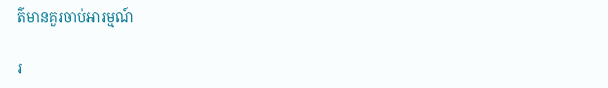ត៌មានគួរចាប់អារម្មណ៍

រ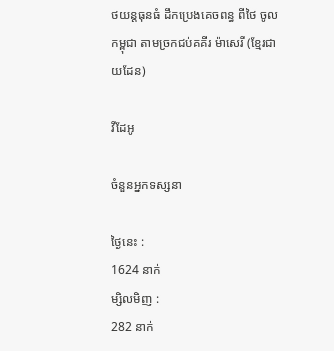ថយន្តធុនធំ ដឹកប្រេងគេចពន្ធ ពីថៃ ចូលកម្ពុជា តាមច្រកជប់គគីរ ម៉ាសេរី (ខ្មែរជាយដែន)

វីដែអូ

ចំនួនអ្នកទស្សនា

ថ្ងៃនេះ :
1624 នាក់
ម្សិលមិញ :
282 នាក់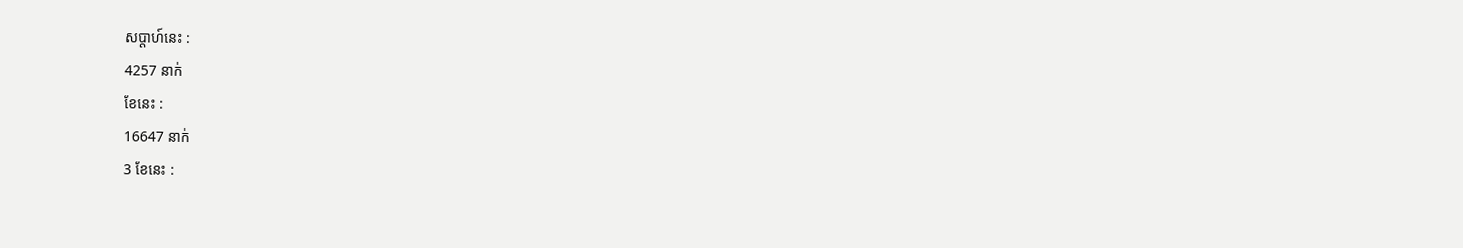សប្តាហ៍នេះ :
4257 នាក់
ខែនេះ :
16647 នាក់
3 ខែនេះ :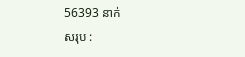56393 នាក់
សរុប :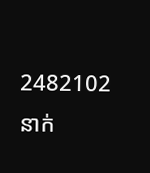2482102 នាក់